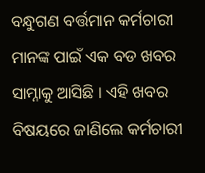ବନ୍ଧୁଗଣ ବର୍ତ୍ତମାନ କର୍ମଚାରୀ ମାନଙ୍କ ପାଇଁ ଏକ ବଡ ଖବର ସାମ୍ନାକୁ ଆସିଛି । ଏହି ଖବର ବିଷୟରେ ଜାଣିଲେ କର୍ମଚାରୀ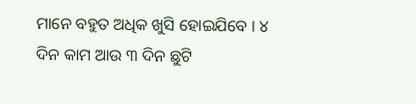ମାନେ ବହୁତ ଅଧିକ ଖୁସି ହୋଇଯିବେ । ୪ ଦିନ କାମ ଆଉ ୩ ଦିନ ଛୁଟି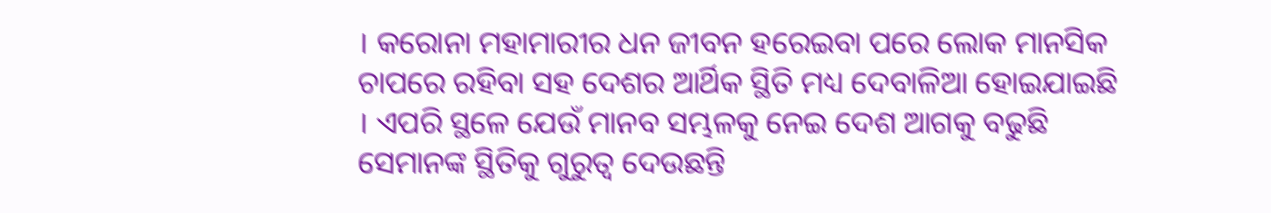। କରୋନା ମହାମାରୀର ଧନ ଜୀବନ ହରେଇବା ପରେ ଲୋକ ମାନସିକ ଚାପରେ ରହିବା ସହ ଦେଶର ଆର୍ଥିକ ସ୍ଥିତି ମଧ୍ୟ ଦେବାଳିଆ ହୋଇଯାଇଛି । ଏପରି ସ୍ଥଳେ ଯେଉଁ ମାନବ ସମ୍ଭଳକୁ ନେଇ ଦେଶ ଆଗକୁ ବଢୁଛି ସେମାନଙ୍କ ସ୍ଥିତିକୁ ଗୁରୁତ୍ଵ ଦେଉଛନ୍ତି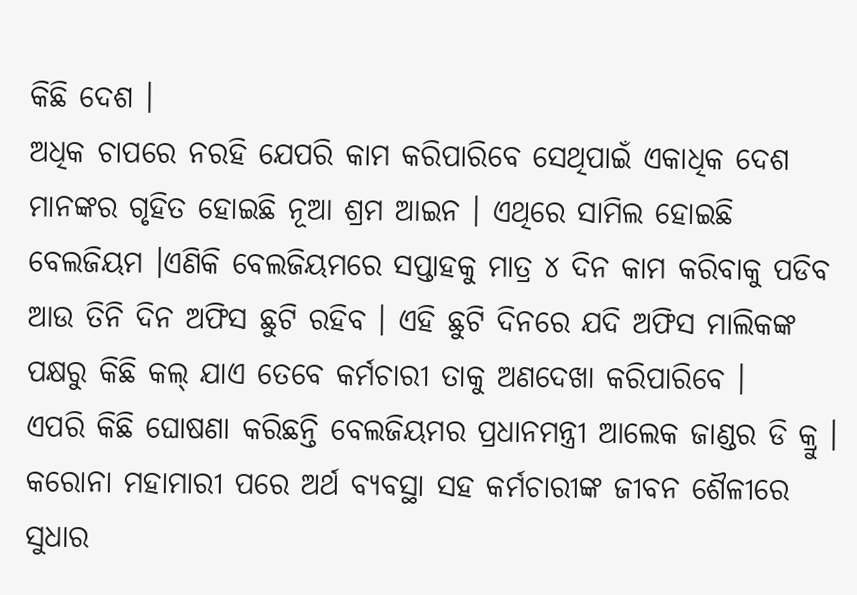କିଛି ଦେଶ ।
ଅଧିକ ଚାପରେ ନରହି ଯେପରି କାମ କରିପାରିବେ ସେଥିପାଇଁ ଏକାଧିକ ଦେଶ ମାନଙ୍କର ଗୃହିତ ହୋଇଛି ନୂଆ ଶ୍ରମ ଆଇନ । ଏଥିରେ ସାମିଲ ହୋଇଛି ବେଲଜିୟମ ।ଏଣିକି ବେଲଜିୟମରେ ସପ୍ତାହକୁ ମାତ୍ର ୪ ଦିନ କାମ କରିବାକୁ ପଡିବ ଆଉ ତିନି ଦିନ ଅଫିସ ଛୁଟି ରହିବ । ଏହି ଛୁଟି ଦିନରେ ଯଦି ଅଫିସ ମାଲିକଙ୍କ ପକ୍ଷରୁ କିଛି କଲ୍ ଯାଏ ତେବେ କର୍ମଚାରୀ ତାକୁ ଅଣଦେଖା କରିପାରିବେ ।
ଏପରି କିଛି ଘୋଷଣା କରିଛନ୍ତି ବେଲଜିୟମର ପ୍ରଧାନମନ୍ତ୍ରୀ ଆଲେକ ଜାଣ୍ଡର ଡି କ୍ରୁ । କରୋନା ମହାମାରୀ ପରେ ଅର୍ଥ ବ୍ୟବସ୍ଥା ସହ କର୍ମଚାରୀଙ୍କ ଜୀବନ ଶୈଳୀରେ ସୁଧାର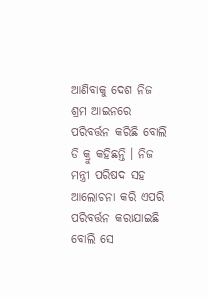ଆଣିବାକୁ ଦେଶ ନିଜ ଶ୍ରମ ଆଇନରେ ପରିବର୍ତ୍ତନ କରିଛି ବୋଲି ଡି କ୍ରୁ କହିଛନ୍ତି । ନିଜ ମନ୍ତ୍ରୀ ପରିଷଦ ସହ ଆଲୋଚନା କରି ଏପରି ପରିବର୍ତ୍ତନ କରାଯାଇଛି ବୋଲି ସେ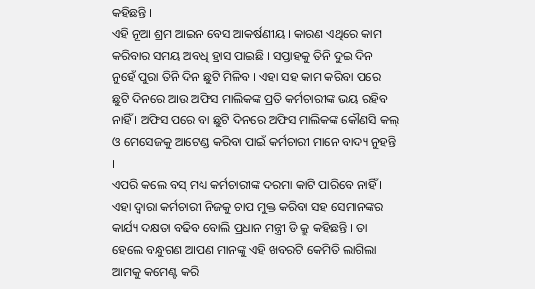କହିଛନ୍ତି ।
ଏହି ନୂଆ ଶ୍ରମ ଆଇନ ବେସ ଆକର୍ଷଣୀୟ । କାରଣ ଏଥିରେ କାମ କରିବାର ସମୟ ଅବଧି ହ୍ରାସ ପାଇଛି । ସପ୍ତାହକୁ ତିନି ଦୁଇ ଦିନ ନୁହେଁ ପୁରା ତିନି ଦିନ ଛୁଟି ମିଳିବ । ଏହା ସହ କାମ କରିବା ପରେ ଛୁଟି ଦିନରେ ଆଉ ଅଫିସ ମାଲିକଙ୍କ ପ୍ରତି କର୍ମଚାରୀଙ୍କ ଭୟ ରହିବ ନାହିଁ । ଅଫିସ ପରେ ବା ଛୁଟି ଦିନରେ ଅଫିସ ମାଲିକଙ୍କ କୌଣସି କଲ୍ ଓ ମେସେଜକୁ ଆଟେଣ୍ଡ କରିବା ପାଇଁ କର୍ମଚାରୀ ମାନେ ବାଦ୍ୟ ନୁହନ୍ତି ।
ଏପରି କଲେ ବସ୍ ମଧ୍ୟ କର୍ମଚାରୀଙ୍କ ଦରମା କାଟି ପାରିବେ ନାହିଁ । ଏହା ଦ୍ଵାରା କର୍ମଚାରୀ ନିଜକୁ ଚାପ ମୁକ୍ତ କରିବା ସହ ସେମାନଙ୍କର କାର୍ଯ୍ୟ ଦକ୍ଷତା ବଢିବ ବୋଲି ପ୍ରଧାନ ମନ୍ତ୍ରୀ ଡି କ୍ରୁ କହିଛନ୍ତି । ତା ହେଲେ ବନ୍ଧୁଗଣ ଆପଣ ମାନଙ୍କୁ ଏହି ଖବରଟି କେମିତି ଲାଗିଲା ଆମକୁ କମେଣ୍ଟ କରି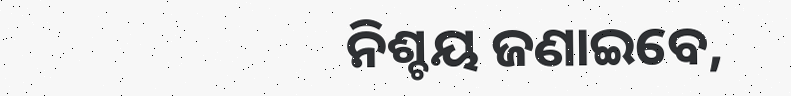ନିଶ୍ଚୟ ଜଣାଇବେ,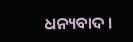ଧନ୍ୟବାଦ ।